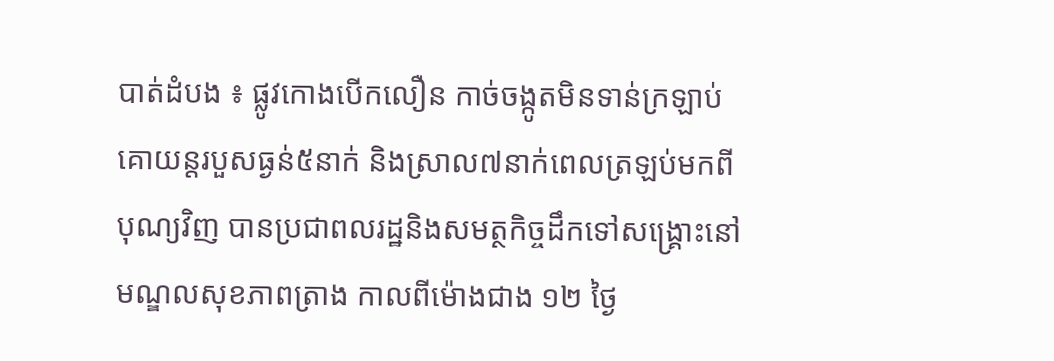បាត់ដំបង ៖ ផ្លូវកោងបើកលឿន កាច់ចង្កូតមិនទាន់ក្រឡាប់គោយន្តរបួសធ្ងន់៥នាក់ និងស្រាល៧នាក់ពេលត្រឡប់មកពីបុណ្យវិញ បានប្រជាពលរដ្ឋនិងសមត្ថកិច្ចដឹកទៅសង្គ្រោះនៅមណ្ឌលសុខភាពត្រាង កាលពីម៉ោងជាង ១២ ថ្ងៃ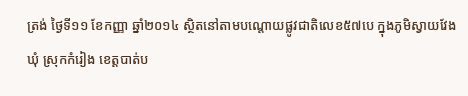ត្រង់ ថ្ងៃទី១១ ខែកញ្ញា ឆ្នាំ២០១៤ ស្ថិតនៅតាមបណ្តោយផ្លូវជាតិលេខ៥៧បេ ក្នុងភូមិស្វាយវែងឃុំ ស្រុកកំរៀង ខេត្តបាត់ប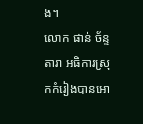ង។
លោក ផាន់ ច័ន្ទតារា អធិការស្រុកកំរៀងបានអោ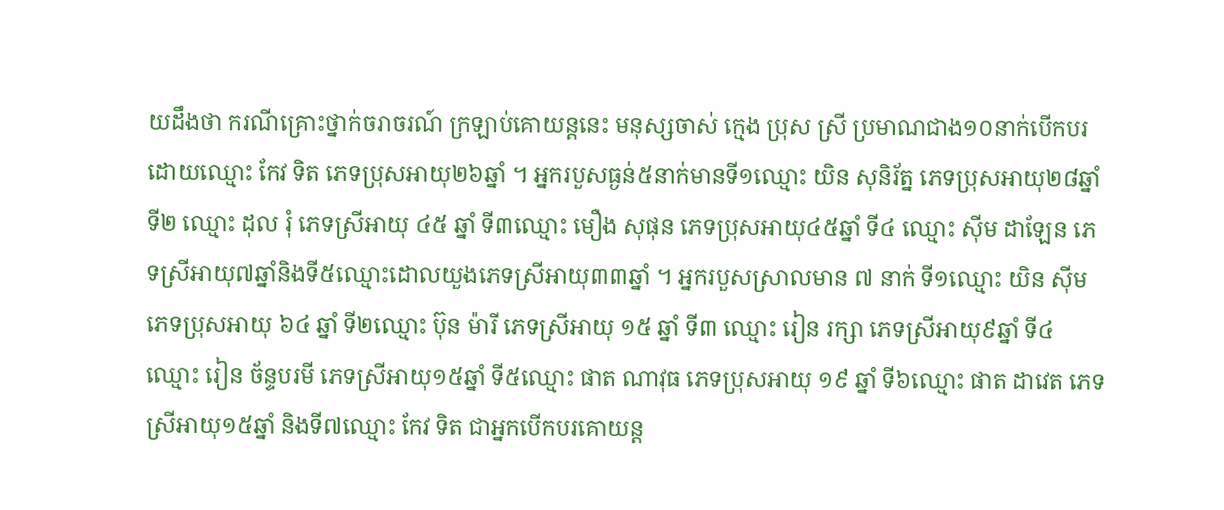យដឹងថា ករណីគ្រោះថ្នាក់ចរាចរណ៍ ក្រឡាប់គោយន្តនេះ មនុស្សចាស់ ក្មេង ប្រុស ស្រី ប្រមាណជាង១០នាក់បើកបរ ដោយឈ្មោះ កែវ ទិត ភេទប្រុសអាយុ២៦ឆ្នាំ ។ អ្នករបួសធ្ងន់៥នាក់មានទី១ឈ្មោះ យិន សុនិរ័ត្ន ភេទប្រុសអាយុ២៨ឆ្នាំ ទី២ ឈ្មោះ ដុល រុំ ភេទស្រីអាយុ ៤៥ ឆ្នាំ ទី៣ឈ្មោះ មឿង សុផុន ភេទប្រុសអាយុ៤៥ឆ្នាំ ទី៤ ឈ្មោះ ស៊ីម ដាឡែន ភេទស្រីអាយុ៧ឆ្នាំនិងទី៥ឈ្មោះដោលយួងភេទស្រីអាយុ៣៣ឆ្នាំ ។ អ្នករបួសស្រាលមាន ៧ នាក់ ទី១ឈ្មោះ យិន ស៊ីម ភេទប្រុសអាយុ ៦៤ ឆ្នាំ ទី២ឈ្មោះ ប៊ុន ម៉ារី ភេទស្រីអាយុ ១៥ ឆ្នាំ ទី៣ ឈ្មោះ រៀន រក្សា ភេទស្រីអាយុ៩ឆ្នាំ ទី៤ឈ្មោះ រៀន ច័ន្ទបរមី ភេទស្រីអាយុ១៥ឆ្នាំ ទី៥ឈ្មោះ ផាត ណាវុធ ភេទប្រុសអាយុ ១៩ ឆ្នាំ ទី៦ឈ្មោះ ផាត ដាវេត ភេទស្រីអាយុ១៥ឆ្នាំ និងទី៧ឈ្មោះ កែវ ទិត ជាអ្នកបើកបរគោយន្ត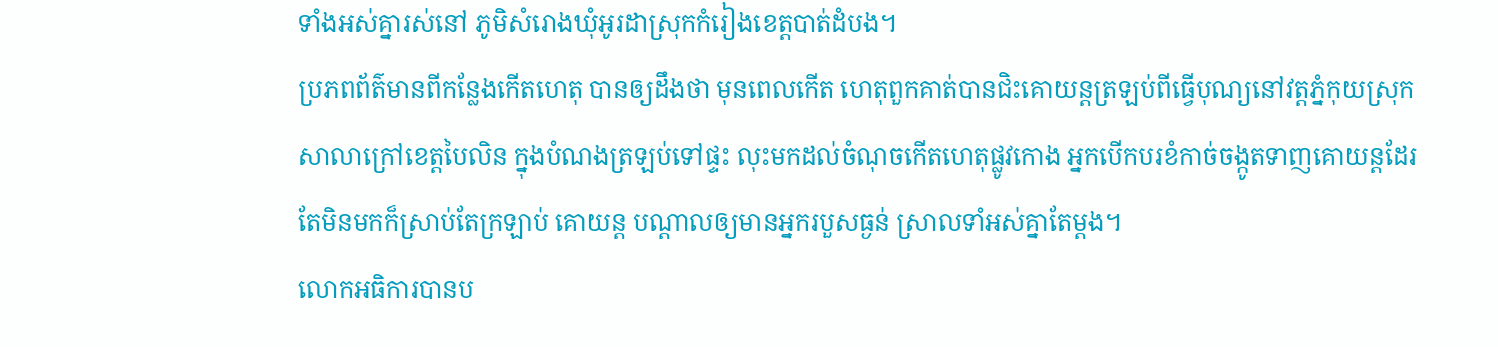ទាំងអស់គ្នារស់នៅ ភូមិសំរោងឃុំអូរដាស្រុកកំរៀងខេត្តបាត់ដំបង។
ប្រភពព័ត៌មានពីកន្លែងកើតហេតុ បានឲ្យដឹងថា មុនពេលកើត ហេតុពួកគាត់បានជិះគោយន្តត្រឡប់ពីធ្វើបុណ្យនៅវត្តភ្នំកុយស្រុក សាលាក្រៅខេត្តបៃលិន ក្នុងបំណងត្រឡប់ទៅផ្ទះ លុះមកដល់ចំណុចកើតហេតុផ្លូវកោង អ្នកបើកបរខំកាច់ចង្កូតទាញគោយន្តដែរតែមិនមកក៏ស្រាប់តែក្រឡាប់ គោយន្ត បណ្តាលឲ្យមានអ្នករបួសធ្ងន់ ស្រាលទាំអស់គ្នាតែម្តង។
លោកអធិការបានប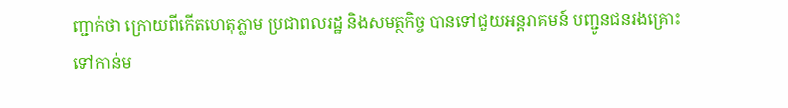ញ្ជាក់ថា ក្រោយពីកើតហេតុភ្លាម ប្រជាពលរដ្ឋ និងសមត្ថកិច្ច បានទៅជួយអន្តរាគមន៍ បញ្ជូនជនរងគ្រោះទៅកាន់ម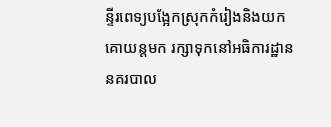ន្ទីរពេទ្យបង្អែកស្រុកកំរៀងនិងយកគោយន្តមក រក្សាទុកនៅអធិការដ្ឋាននគរបាល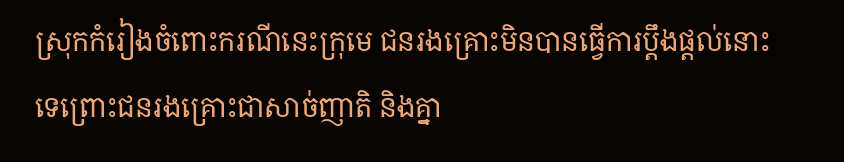ស្រុកកំរៀងចំពោះករណីនេះក្រុមេ ជនរងគ្រោះមិនបានធ្វើការប្តឹងផ្តល់នោះទេព្រោះជនរងគ្រោះជាសាច់ញាតិ និងគ្នា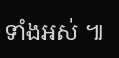ទាំងអស់ ៕